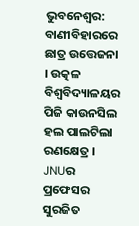ଭୁବନେଶ୍ବର: ବାଣୀବିହାରରେ ଛାତ୍ର ଉତ୍ତେଜନା । ଉତ୍କଳ ବିଶ୍ବବିଦ୍ୟାଳୟର ପିଜି କାଉନସିଲ ହଲ ପାଲଟିଲା ରଣକ୍ଷେତ୍ର । JNUର ପ୍ରଫେସର ସୁରଜିତ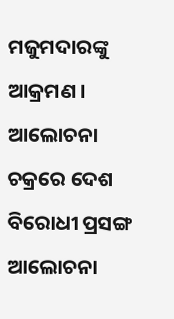ମଜୁମଦାରଙ୍କୁ ଆକ୍ରମଣ । ଆଲୋଚନା ଚକ୍ରରେ ଦେଶ ବିରୋଧୀ ପ୍ରସଙ୍ଗ ଆଲୋଚନା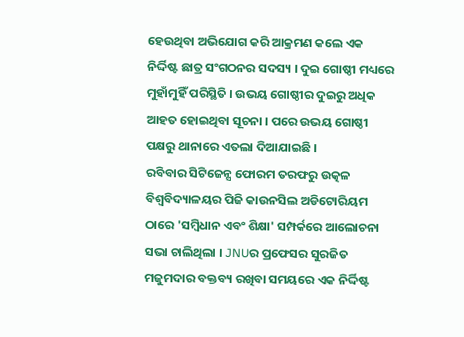ହେଉଥିବା ଅଭିଯୋଗ କରି ଆକ୍ରମଣ କଲେ ଏକ ନିର୍ଦ୍ଦିଷ୍ଟ ଛାତ୍ର ସଂଗଠନର ସଦସ୍ୟ । ଦୁଇ ଗୋଷ୍ଠୀ ମଧ୍ୟରେ ମୁହାଁମୁହିଁ ପରିସ୍ଥିତି । ଉଭୟ ଗୋଷ୍ଠୀର ଦୁଇରୁ ଅଧିକ ଆହତ ହୋଇଥିବା ସୂଚନା । ପରେ ଉଭୟ ଗୋଷ୍ଠୀ ପକ୍ଷରୁ ଥାନାରେ ଏତଲା ଦିଆଯାଇଛି ।
ରବିବାର ସିଟିଜେନ୍ସ ଫୋରମ ତରଫରୁ ଉତ୍କଳ ବିଶ୍ବବିଦ୍ୟାଳୟର ପିଜି କାଉନସିଲ ଅଡିଟୋରିୟମ ଠାରେ 'ସମ୍ବିଧାନ ଏବଂ ଶିକ୍ଷା' ସମ୍ପର୍କରେ ଆଲୋଚନା ସଭା ଚାଲିଥିଲା । JNUର ପ୍ରଫେସର ସୁରଜିତ ମଜୁମଦାର ବକ୍ତବ୍ୟ ରଖିବା ସମୟରେ ଏକ ନିର୍ଦ୍ଦିଷ୍ଟ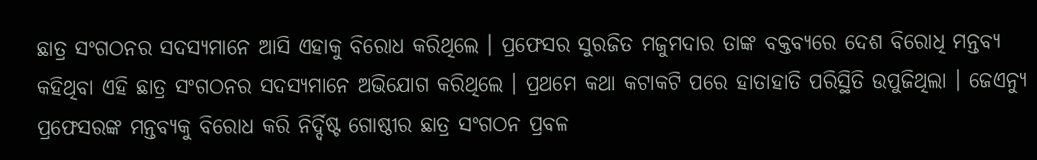ଛାତ୍ର ସଂଗଠନର ସଦସ୍ୟମାନେ ଆସି ଏହାକୁ ବିରୋଧ କରିଥିଲେ । ପ୍ରଫେସର ସୁରଜିତ ମଜୁମଦାର ତାଙ୍କ ବକ୍ତବ୍ୟରେ ଦେଶ ବିରୋଧି ମନ୍ତବ୍ୟ କହିଥିବା ଏହି ଛାତ୍ର ସଂଗଠନର ସଦସ୍ୟମାନେ ଅଭିଯୋଗ କରିଥିଲେ । ପ୍ରଥମେ କଥା କଟାକଟି ପରେ ହାତାହାତି ପରିସ୍ଥିତି ଉପୁଜିଥିଲା । ଜେଏନ୍ୟୁ ପ୍ରଫେସରଙ୍କ ମନ୍ତବ୍ୟକୁ ବିରୋଧ କରି ନିର୍ଦ୍ଦିଷ୍ଟ ଗୋଷ୍ଠୀର ଛାତ୍ର ସଂଗଠନ ପ୍ରବଳ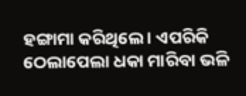ହଙ୍ଗାମା କରିଥିଲେ । ଏପରିକି ଠେଲାପେଲା ଧକା ମାରିବା ଭଳି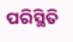ପରିସ୍ଥିତି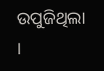ଉପୁଜିଥିଲା ।